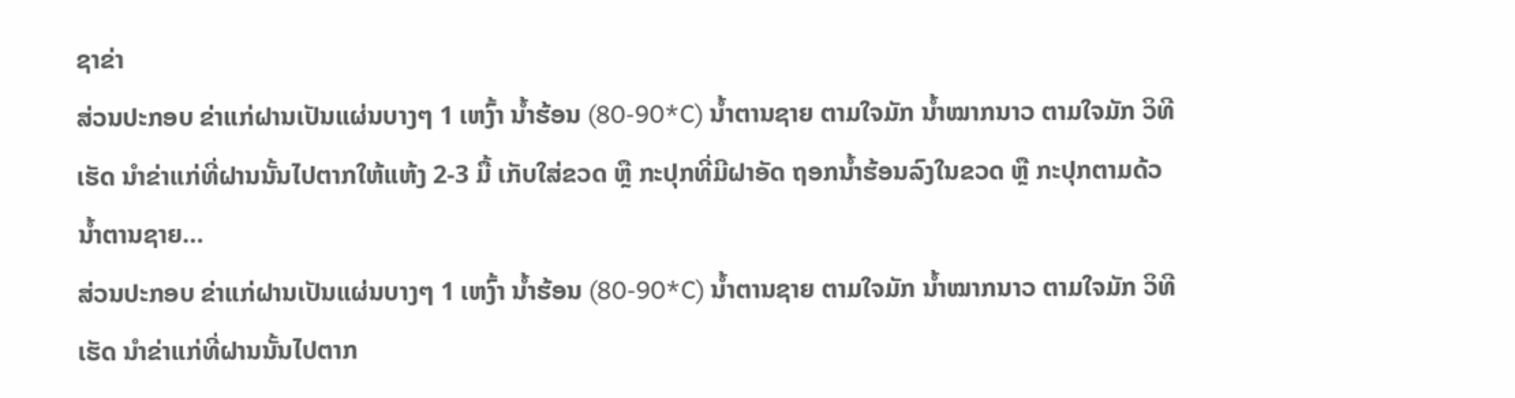ຊາຂ່າ
ສ່ວນປະກອບ ຂ່າແກ່ຝານເປັນແຜ່ນບາງໆ 1 ເຫງົ້າ ນ້ຳຮ້ອນ (80-90*C) ນ້ຳຕານຊາຍ ຕາມໃຈມັກ ນ້ຳໝາກນາວ ຕາມໃຈມັກ ວິທີເຮັດ ນຳຂ່າແກ່ທີ່ຝານນັ້ນໄປຕາກໃຫ້ແຫ້ງ 2-3 ມື້ ເກັບໃສ່ຂວດ ຫຼື ກະປຸກທີ່ມີຝາອັດ ຖອກນ້ຳຮ້ອນລົງໃນຂວດ ຫຼື ກະປຸກຕາມດ້ວນ້ຳຕານຊາຍ…
ສ່ວນປະກອບ ຂ່າແກ່ຝານເປັນແຜ່ນບາງໆ 1 ເຫງົ້າ ນ້ຳຮ້ອນ (80-90*C) ນ້ຳຕານຊາຍ ຕາມໃຈມັກ ນ້ຳໝາກນາວ ຕາມໃຈມັກ ວິທີເຮັດ ນຳຂ່າແກ່ທີ່ຝານນັ້ນໄປຕາກ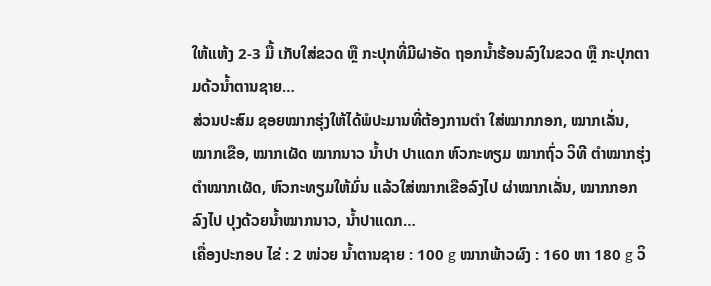ໃຫ້ແຫ້ງ 2-3 ມື້ ເກັບໃສ່ຂວດ ຫຼື ກະປຸກທີ່ມີຝາອັດ ຖອກນ້ຳຮ້ອນລົງໃນຂວດ ຫຼື ກະປຸກຕາມດ້ວນ້ຳຕານຊາຍ…
ສ່ວນປະສົມ ຊອຍໝາກຮຸ່ງໃຫ້ໄດ້ພໍປະມານທີ່ຕ້ອງການຕໍາ ໃສ່ໝາກກອກ, ໝາກເລັ່ນ, ໝາກເຂືອ, ໝາກເຜັດ ໝາກນາວ ນ້ຳປາ ປາແດກ ຫົວກະທຽມ ໝາກຖົ່ວ ວິທີ ຕໍາໝາກຮຸ່ງ ຕຳໝາກເຜັດ, ຫົວກະທຽມໃຫ້ມົ່ນ ແລ້ວໃສ່ໝາກເຂືອລົງໄປ ຜ່າໝາກເລັ່ນ, ໝາກກອກລົງໄປ ປຸງດ້ວຍນ້ຳໝາກນາວ, ນ້ຳປາແດກ…
ເຄື່ອງປະກອບ ໄຂ່ : 2 ໜ່ວຍ ນ້ຳຕານຊາຍ : 100 g ໝາກພ້າວຜົງ : 160 ຫາ 180 g ວິ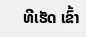ທີເຮັດ ເຂົ້າ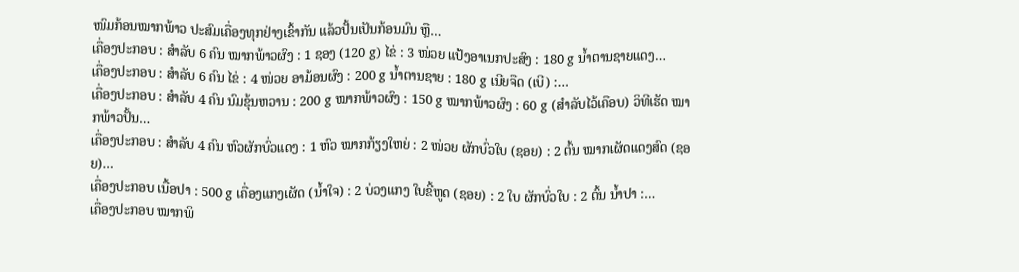ໜົມກ້ອນໝາກພ້າວ ປະສົມເຄື່ອງທຸກຢ່າງເຂົ້າກັນ ແລ້ວປັ້ນເປັນກ້ອນມົນ ຫຼື…
ເຄື່ອງປະກອບ : ສຳລັບ 6 ຄົນ ໝາກພ້າວຜົງ : 1 ຊອງ (120 g) ໄຂ່ : 3 ໜ່ວຍ ແປ້ງອາເນກປະສົງ : 180 g ນ້ຳຕານຊາຍແດງ…
ເຄື່ອງປະກອບ : ສຳລັບ 6 ຄົນ ໄຂ່ : 4 ໜ່ວຍ ອາມ້ອນຜົງ : 200 g ນ້ຳຕານຊາຍ : 180 g ເນີຍຈືດ (ເບີ) :…
ເຄື່ອງປະກອບ : ສຳລັບ 4 ຄົນ ນົມຂຸ້ນຫວານ : 200 g ໝາກພ້າວຜົງ : 150 g ໝາກພ້າວຜົງ : 60 g (ສຳລັບໄວ້ເຄືອບ) ວິທີເຮັດ ໝາກພ້າວປັ້ນ…
ເຄື່ອງປະກອບ : ສຳລັບ 4 ຄົນ ຫົວຜັກບົ່ວແດງ : 1 ຫົວ ໝາກກ້ຽງໃຫຍ່ : 2 ໜ່ວຍ ຜັກບົ່ວໃບ (ຊອຍ) : 2 ຕົ້ນ ໝາກເຜັດແດງສົດ (ຊອຍ)…
ເຄື່ອງປະກອບ ເນື້ອປາ : 500 g ເຄື່ອງແກງເຜັດ (ນ້ຳໃຈ) : 2 ບ່ວງແກງ ໃບຂີ້ຫູດ (ຊອຍ) : 2 ໃບ ຜັກບົ່ວໃບ : 2 ຕົ້ນ ນ້ຳປາ :…
ເຄື່ອງປະກອບ ໝາກພິ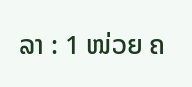ລາ : 1 ໜ່ວຍ ຄ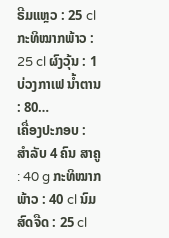ຣີມແຫຼວ : 25 cl ກະທິໝາກພ້າວ : 25 cl ຜົງວຸ້ນ : 1 ບ່ວງກາເຟ ນ້ຳຕານ : 80…
ເຄື່ອງປະກອບ : ສຳລັບ 4 ຄົນ ສາຄູ : 40 g ກະທິໝາກພ້າວ : 40 cl ນົມສົດຈືດ : 25 cl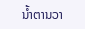ນ້ຳຕານວາ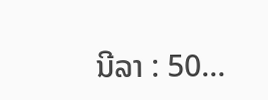ນີລາ : 50…